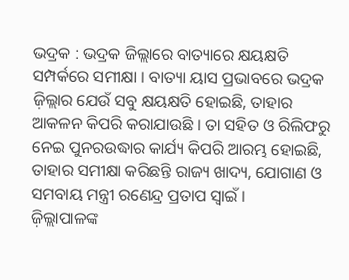ଭଦ୍ରକ : ଭଦ୍ରକ ଜିଲ୍ଲାରେ ବାତ୍ୟାରେ କ୍ଷୟକ୍ଷତି ସମ୍ପର୍କରେ ସମୀକ୍ଷା । ବାତ୍ୟା ୟାସ ପ୍ରଭାବରେ ଭଦ୍ରକ ଜ଼ିଲ୍ଲାର ଯେଉଁ ସବୁ କ୍ଷୟକ୍ଷତି ହୋଇଛି, ତାହାର ଆକଳନ କିପରି କରାଯାଉଛି । ତା ସହିତ ଓ ରିଲିଫରୁ ନେଇ ପୁନରଉଦ୍ଧାର କାର୍ଯ୍ୟ କିପରି ଆରମ୍ଭ ହୋଇଛି, ତାହାର ସମୀକ୍ଷା କରିଛନ୍ତି ରାଜ୍ୟ ଖାଦ୍ୟ, ଯୋଗାଣ ଓ ସମବାୟ ମନ୍ତ୍ରୀ ରଣେନ୍ଦ୍ର ପ୍ରତାପ ସ୍ୱାଇଁ ।
ଜ଼ିଲ୍ଲାପାଳଙ୍କ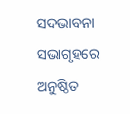ସଦଭାବନା ସଭାଗୃହରେ ଅନୁଷ୍ଠିତ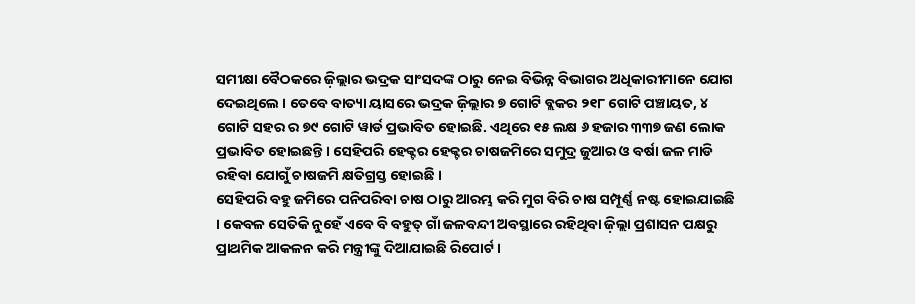ସମୀକ୍ଷା ବୈଠକରେ ଜ଼ିଲ୍ଲାର ଭଦ୍ରକ ସାଂସଦଙ୍କ ଠାରୁ ନେଇ ବିଭିନ୍ନ ବିଭାଗର ଅଧିକାରୀମାନେ ଯୋଗ ଦେଇଥିଲେ । ତେବେ ବାତ୍ୟା ୟାସରେ ଭଦ୍ରକ ଜ଼ିଲ୍ଲାର ୭ ଗୋଟି ବ୍ଲକର ୨୧୮ ଗୋଟି ପଞ୍ଚାୟତ, ୪ ଗୋଟି ସହର ର ୭୯ ଗୋଟି ୱାର୍ଡ ପ୍ରଭାବିତ ହୋଇଛି. ଏଥିରେ ୧୫ ଲକ୍ଷ ୬ ହଜାର ୩୩୭ ଜଣ ଲୋକ ପ୍ରଭାବିତ ହୋଇଛନ୍ତି । ସେହିପରି ହେକ୍ଟର ହେକ୍ଟର ଚାଷଜମିରେ ସମୁଦ୍ର ଜୁଆର ଓ ବର୍ଷା ଜଳ ମାଡି ରହିବା ଯୋଗୁଁ ଚାଷଜମି କ୍ଷତିଗ୍ରସ୍ତ ହୋଇଛି ।
ସେହିପରି ବହୁ ଜମିରେ ପନିପରିବା ଚାଷ ଠାରୁ ଆରମ୍ଭ କରି ମୁଗ ବିରି ଚାଷ ସମ୍ପୂର୍ଣ୍ଣ ନଷ୍ଟ ହୋଇଯାଇଛି । କେବଳ ସେତିକି ନୁହେଁ ଏବେ ବି ବହୁତ୍ ଗାଁ ଜଳବନ୍ଦୀ ଅବସ୍ଥାରେ ରହିଥିବା ଜ଼ିଲ୍ଲା ପ୍ରଶାସନ ପକ୍ଷରୁ ପ୍ରାଥମିକ ଆକଳନ କରି ମନ୍ତ୍ରୀଙ୍କୁ ଦିଆଯାଇଛି ରିପୋର୍ଟ ।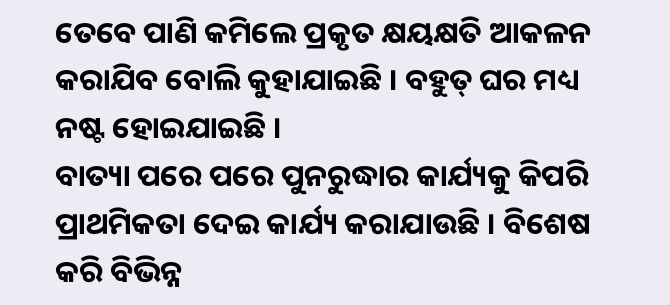ତେବେ ପାଣି କମିଲେ ପ୍ରକୃତ କ୍ଷୟକ୍ଷତି ଆକଳନ କରାଯିବ ବୋଲି କୁହାଯାଇଛି । ବହୁତ୍ ଘର ମଧ୍ୟ ନଷ୍ଟ ହୋଇଯାଇଛି ।
ବାତ୍ୟା ପରେ ପରେ ପୁନରୁଦ୍ଧାର କାର୍ଯ୍ୟକୁ କିପରି ପ୍ରାଥମିକତା ଦେଇ କାର୍ଯ୍ୟ କରାଯାଉଛି । ବିଶେଷ କରି ବିଭିନ୍ନ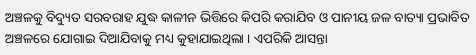ଅଞ୍ଚଳକୁ ବିଦ୍ୟୁତ ସରବରାହ ଯୁଦ୍ଧ କାଳୀନ ଭିତ୍ତିରେ କିପରି କରାଯିବ ଓ ପାନୀୟ ଜଳ ବାତ୍ୟା ପ୍ରଭାବିତ ଅଞ୍ଚଳରେ ଯୋଗାଇ ଦିଆଯିବାକୁ ମଧ୍ୟ କୁହାଯାଇଥିଲା । ଏପରିକି ଆସନ୍ତା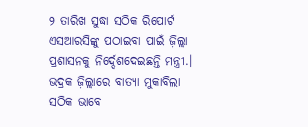୨ ତାରିଖ ସୁଦ୍ଧା ସଠିକ ରିପୋର୍ଟ ଏସଆରସିଙ୍କୁ ପଠାଇବା ପାଇଁ ଜ଼ିଲ୍ଲା ପ୍ରଶାସନକୁ ନିର୍ଦ୍ଦେଶଦେଇଛନ୍ତି ମନ୍ତ୍ରୀ.। ଭଦ୍ରକ ଜ଼ିଲ୍ଲାରେ ବାତ୍ୟା ମୁକାବିଲା ସଠିକ ଭାବେ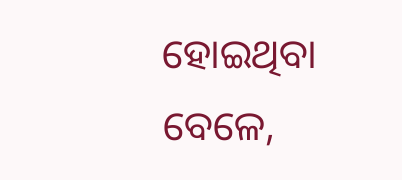ହୋଇଥିବା ବେଳେ,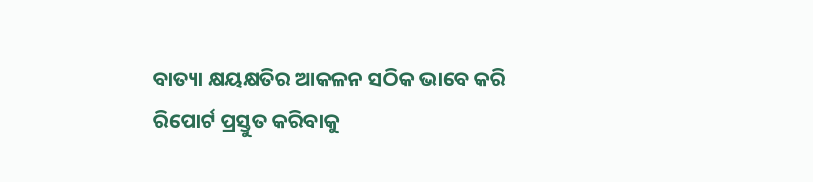ବାତ୍ୟା କ୍ଷୟକ୍ଷତିର ଆକଳନ ସଠିକ ଭାବେ କରି ରିପୋର୍ଟ ପ୍ରସ୍ତୁତ କରିବାକୁ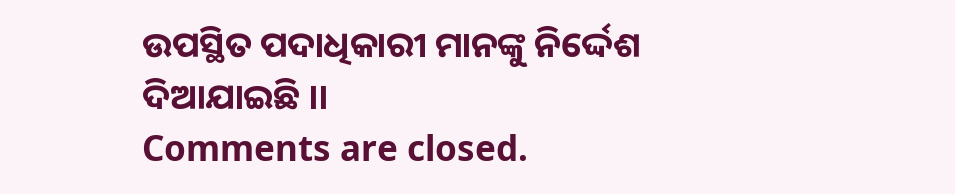ଉପସ୍ଥିତ ପଦାଧିକାରୀ ମାନଙ୍କୁ ନିର୍ଦ୍ଦେଶ ଦିଆଯାଇଛି ।।
Comments are closed.